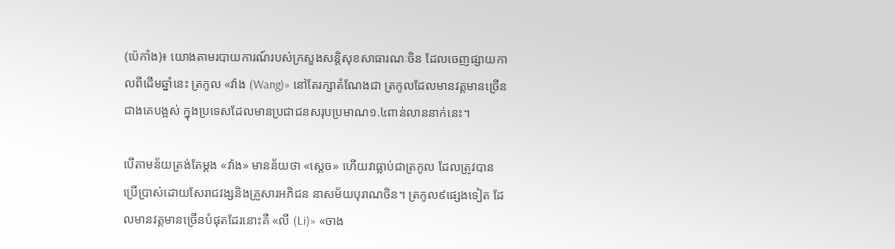(ប៉េកាំង)៖ យោងតាមរបាយការណ៍របស់ក្រសួងសន្តិសុខសាធារណៈចិន ដែលចេញផ្សាយកាលពីដើមឆ្នាំនេះ ត្រកូល «វ៉ាង (Wang)» នៅតែរក្សាតំណែងជា ត្រកូលដែលមានវត្តមានច្រើនជាងគេបង្អស់ ក្នុងប្រទេសដែលមានប្រជាជនសរុបប្រមាណ១.៤ពាន់លាននាក់នេះ។

បើតាមន័យត្រង់តែម្តង «វ៉ាង» មានន័យថា «ស្តេច» ហើយវាធ្លាប់ជាត្រកូល ដែលត្រូវបានប្រើប្រាស់ដោយសែរាជវង្សនិងគ្រួសារអភិជន នាសម័យបុរាណចិន។ ត្រកូល៩ផ្សេងទៀត ដែលមានវត្តមានច្រើនបំផុតដែរនោះគឺ «លី (Li)» «ចាង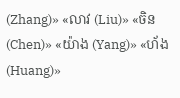(Zhang)» «លាវ (Liu)» «ចិន (Chen)» «យ៉ាង (Yang)» «ហ័ង (Huang)»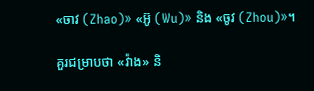«ចាវ (Zhao)» «អ៊ូ (Wu)» និង «ចូវ (Zhou)»។

គួរជម្រាបថា «វ៉ាង» និ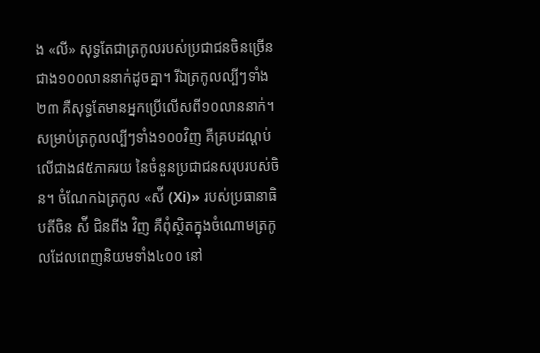ង «លី» សុទ្ធតែជាត្រកូលរបស់ប្រជាជនចិនច្រើនជាង១០០លាននាក់ដូចគ្នា។ រីឯត្រកូលល្បីៗទាំង២៣ គឺសុទ្ធតែមានអ្នកប្រើលើសពី១០លាននាក់។ សម្រាប់ត្រកូលល្បីៗទាំង១០០វិញ គឺគ្របដណ្តប់លើជាង៨៥ភាគរយ នៃចំនួនប្រជាជនសរុបរបស់ចិន។ ចំណែកឯត្រកូល «ស៉ី (Xi)» របស់ប្រធានាធិបតីចិន ស៉ី ជិនពីង វិញ គឺពុំស្ថិតក្នុងចំណោមត្រកូលដែលពេញនិយមទាំង៤០០ នៅ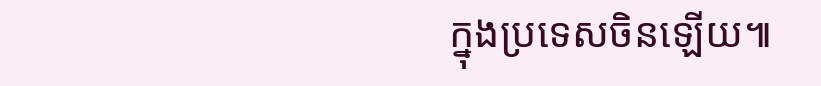ក្នុងប្រទេសចិនឡើយ៕